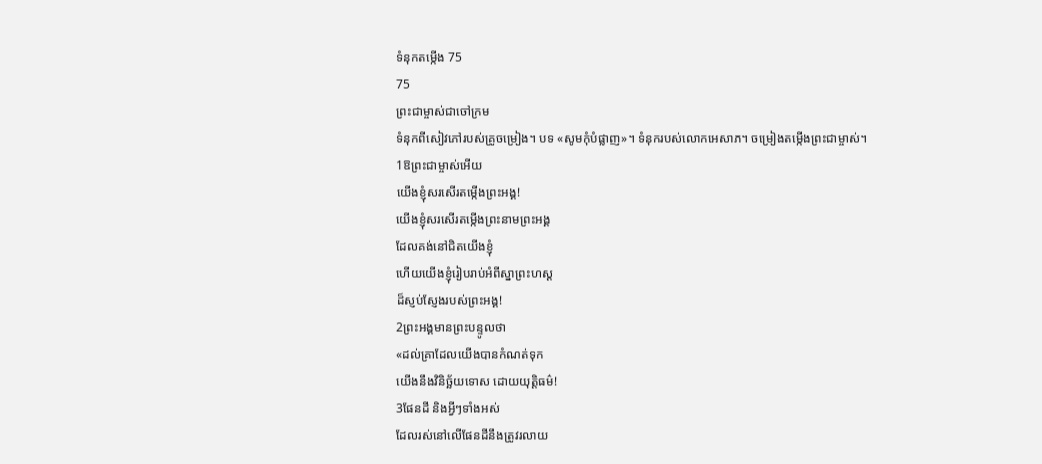ទំនុកតម្កើង 75
75
ព្រះជាម្ចាស់ជាចៅក្រម
ទំនុកពីសៀវភៅរបស់គ្រូចម្រៀង។ បទ «សូមកុំបំផ្លាញ»។ ទំនុករបស់លោកអេសាភ។ ចម្រៀងតម្កើងព្រះជាម្ចាស់។
1ឱព្រះជាម្ចាស់អើយ
យើងខ្ញុំសរសើរតម្កើងព្រះអង្គ!
យើងខ្ញុំសរសើរតម្កើងព្រះនាមព្រះអង្គ
ដែលគង់នៅជិតយើងខ្ញុំ
ហើយយើងខ្ញុំរៀបរាប់អំពីស្នាព្រះហស្ដ
ដ៏ស្ញប់ស្ញែងរបស់ព្រះអង្គ!
2ព្រះអង្គមានព្រះបន្ទូលថា
«ដល់គ្រាដែលយើងបានកំណត់ទុក
យើងនឹងវិនិច្ឆ័យទោស ដោយយុត្តិធម៌!
3ផែនដី និងអ្វីៗទាំងអស់
ដែលរស់នៅលើផែនដីនឹងត្រូវរលាយ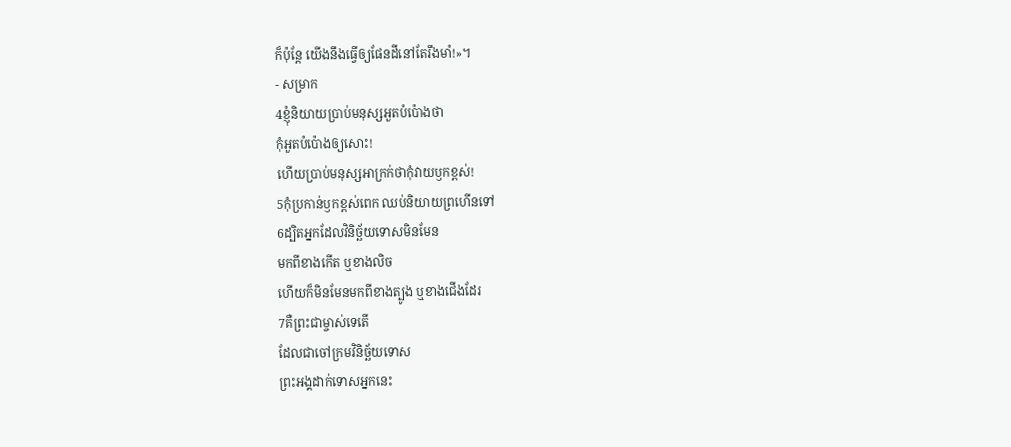ក៏ប៉ុន្តែ យើងនឹងធ្វើឲ្យផែនដីនៅតែរឹងមាំ!»។
- សម្រាក
4ខ្ញុំនិយាយប្រាប់មនុស្សអួតបំប៉ោងថា
កុំអួតបំប៉ោងឲ្យសោះ!
ហើយប្រាប់មនុស្សអាក្រក់ថាកុំវាយឫកខ្ពស់!
5កុំប្រកាន់ឫកខ្ពស់ពេក ឈប់និយាយព្រហើនទៅ
6ដ្បិតអ្នកដែលវិនិច្ឆ័យទោសមិនមែន
មកពីខាងកើត ឬខាងលិច
ហើយក៏មិនមែនមកពីខាងត្បូង ឬខាងជើងដែរ
7គឺព្រះជាម្ចាស់ទេតើ
ដែលជាចៅក្រមវិនិច្ឆ័យទោស
ព្រះអង្គដាក់ទោសអ្នកនេះ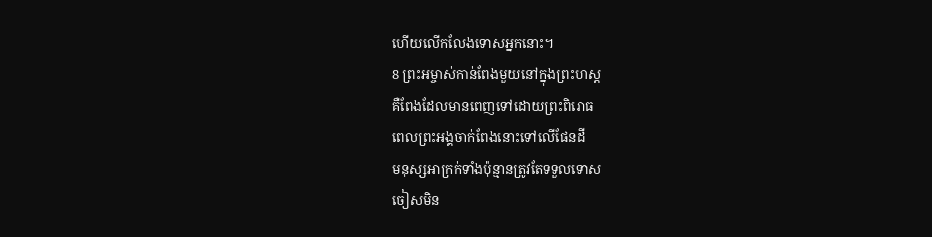ហើយលើកលែងទោសអ្នកនោះ។
8 ព្រះអម្ចាស់កាន់ពែងមួយនៅក្នុងព្រះហស្ដ
គឺពែងដែលមានពេញទៅដោយព្រះពិរោធ
ពេលព្រះអង្គចាក់ពែងនោះទៅលើផែនដី
មនុស្សអាក្រក់ទាំងប៉ុន្មានត្រូវតែទទួលទោស
ចៀសមិន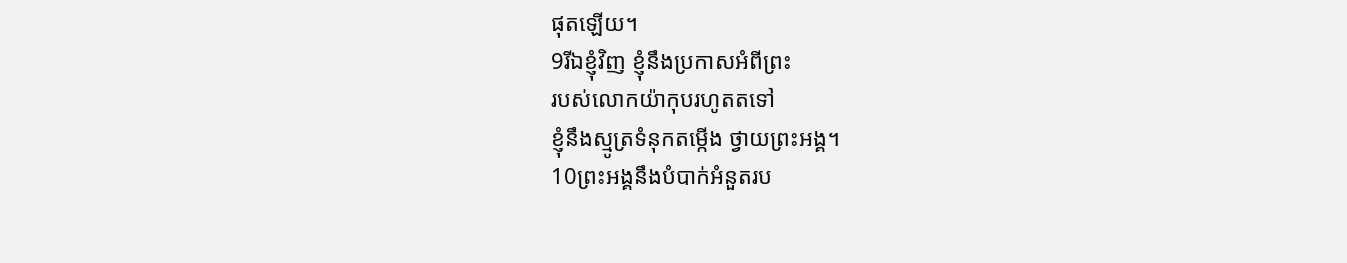ផុតឡើយ។
9រីឯខ្ញុំវិញ ខ្ញុំនឹងប្រកាសអំពីព្រះ
របស់លោកយ៉ាកុបរហូតតទៅ
ខ្ញុំនឹងស្មូត្រទំនុកតម្កើង ថ្វាយព្រះអង្គ។
10ព្រះអង្គនឹងបំបាក់អំនួតរប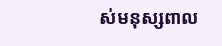ស់មនុស្សពាល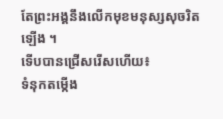តែព្រះអង្គនឹងលើកមុខមនុស្សសុចរិតឡើង ។
ទើបបានជ្រើសរើសហើយ៖
ទំនុកតម្កើង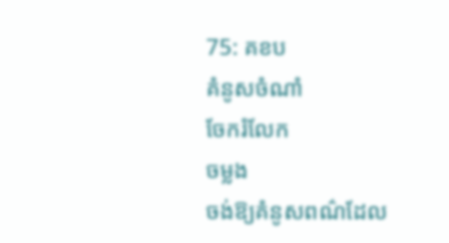75: គខប
គំនូសចំណាំ
ចែករំលែក
ចម្លង
ចង់ឱ្យគំនូសពណ៌ដែល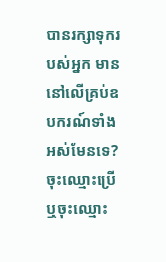បានរក្សាទុករបស់អ្នក មាននៅលើគ្រប់ឧបករណ៍ទាំងអស់មែនទេ? ចុះឈ្មោះប្រើ ឬចុះឈ្មោះ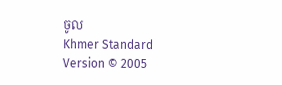ចូល
Khmer Standard Version © 2005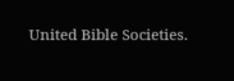United Bible Societies.